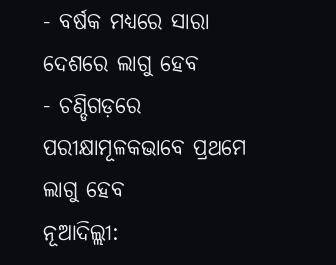- ବର୍ଷକ ମଧ୍ୟରେ ସାରା ଦେଶରେ ଲାଗୁ ହେବ
- ଚଣ୍ଡିଗଡ଼ରେ ପରୀକ୍ଷାମୂଳକଭାବେ ପ୍ରଥମେ ଲାଗୁ ହେବ
ନୂଆଦିଲ୍ଲୀ: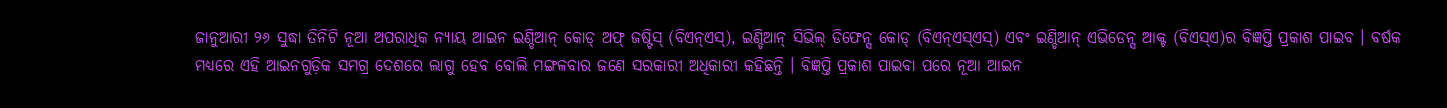ଜାନୁଆରୀ ୨୬ ସୁଦ୍ଧା ତିନିଟି ନୂଆ ଅପରାଧିକ ନ୍ୟାୟ ଆଇନ ଇଣ୍ଡିଆନ୍ କୋଡ୍ ଅଫ୍ ଜଷ୍ଟିସ୍ (ବିଏନ୍ଏସ୍), ଇଣ୍ଡିଆନ୍ ସିଭିଲ୍ ଡିଫେନ୍ସ କୋଡ୍ (ବିଏନ୍ଏସ୍ଏସ୍) ଏବଂ ଇଣ୍ଡିଆନ୍ ଏଭିଡେନ୍ସ ଆକ୍ଟ (ବିଏସ୍ଏ)ର ବିଜ୍ଞପ୍ତି ପ୍ରକାଶ ପାଇବ । ବର୍ଷକ ମଧ୍ୟରେ ଏହି ଆଇନଗୁଡ଼ିକ ସମଗ୍ର ଦେଶରେ ଲାଗୁ ହେବ ବୋଲି ମଙ୍ଗଳବାର ଜଣେ ସରକାରୀ ଅଧିକାରୀ କହିଛନ୍ତି । ବିଜ୍ଞପ୍ତି ପ୍ରକାଶ ପାଇବା ପରେ ନୂଆ ଆଇନ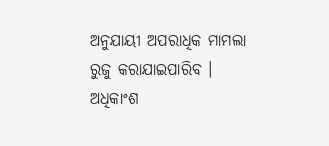ଅନୁଯାୟୀ ଅପରାଧିକ ମାମଲା ରୁଜୁ କରାଯାଇପାରିବ ।
ଅଧିକାଂଶ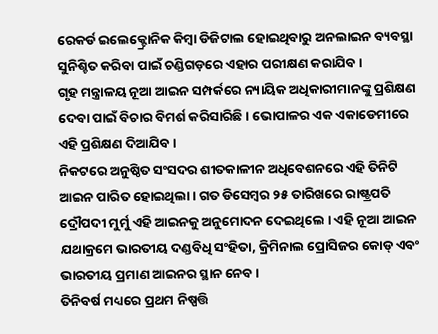ରେକର୍ଡ ଇଲେକ୍ଟ୍ରୋନିକ କିମ୍ବା ଡିଜିଟାଲ ହୋଇଥିବାରୁ ଅନଲାଇନ ବ୍ୟବସ୍ଥା ସୁନିଶ୍ଚିତ କରିବା ପାଇଁ ଚଣ୍ଡିଗଡ଼ରେ ଏହାର ପରୀକ୍ଷଣ କରାଯିବ ।
ଗୃହ ମନ୍ତ୍ରାଳୟ ନୂଆ ଆଇନ ସମ୍ପର୍କରେ ନ୍ୟାୟିକ ଅଧିକାରୀମାନଙ୍କୁ ପ୍ରଶିକ୍ଷଣ ଦେବା ପାଇଁ ବିଚାର ବିମର୍ଶ କରିସାରିଛି । ଭୋପାଳର ଏକ ଏକାଡେମୀରେ ଏହି ପ୍ରଶିକ୍ଷଣ ଦିଆଯିବ ।
ନିକଟରେ ଅନୁଷ୍ଠିତ ସଂସଦର ଶୀତକାଳୀନ ଅଧିବେଶନରେ ଏହି ତିନିଟି ଆଇନ ପାରିତ ହୋଇଥିଲା । ଗତ ଡିସେମ୍ବର ୨୫ ତାରିଖରେ ରାଷ୍ଟ୍ରପତି ଦ୍ରୌପଦୀ ମୁର୍ମୁ ଏହି ଆଇନକୁ ଅନୁମୋଦନ ଦେଇଥିଲେ । ଏହି ନୂଆ ଆଇନ ଯଥାକ୍ରମେ ଭାରତୀୟ ଦଣ୍ଡବିଧି ସଂହିତା, କ୍ରିମିନାଲ ପ୍ରୋସିଜର କୋଡ୍ ଏବଂ ଭାରତୀୟ ପ୍ରମାଣ ଆଇନର ସ୍ଥାନ ନେବ ।
ତିନିବର୍ଷ ମଧ୍ୟରେ ପ୍ରଥମ ନିଷ୍ପତ୍ତି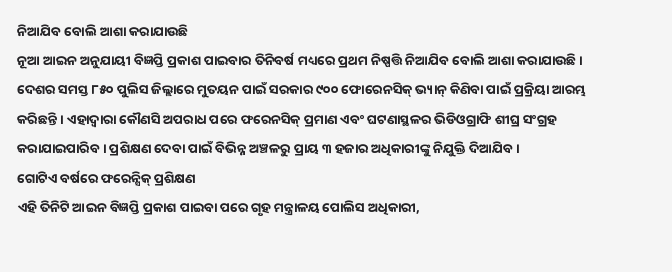ନିଆଯିବ ବୋଲି ଆଶା କରାଯାଉଛି
ନୂଆ ଆଇନ ଅନୁଯାୟୀ ବିଜ୍ଞପ୍ତି ପ୍ରକାଶ ପାଇବାର ତିନିବର୍ଷ ମଧ୍ୟରେ ପ୍ରଥମ ନିଷ୍ପତ୍ତି ନିଆଯିବ ବୋଲି ଆଶା କରାଯାଉଛି ।
ଦେଶର ସମସ୍ତ ୮୫୦ ପୁଲିସ ଜିଲ୍ଲାରେ ମୁତୟନ ପାଇଁ ସରକାର ୯୦୦ ଫୋରେନସିକ୍ ଭ୍ୟାନ୍ କିଣିବା ପାଇଁ ପ୍ରକ୍ରିୟା ଆରମ୍ଭ କରିଛନ୍ତି । ଏହାଦ୍ୱାରା କୌଣସି ଅପରାଧ ପରେ ଫରେନସିକ୍ ପ୍ରମାଣ ଏବଂ ଘଟଣାସ୍ଥଳର ଭିଡିଓଗ୍ରାଫି ଶୀଘ୍ର ସଂଗ୍ରହ କରାଯାଇପାରିବ । ପ୍ରଶିକ୍ଷଣ ଦେବା ପାଇଁ ବିଭିନ୍ନ ଅଞ୍ଚଳରୁ ପ୍ରାୟ ୩ ହଜାର ଅଧିକାରୀଙ୍କୁ ନିଯୁକ୍ତି ଦିଆଯିବ ।
ଗୋଟିଏ ବର୍ଷରେ ଫରେନ୍ସିକ୍ ପ୍ରଶିକ୍ଷଣ
ଏହି ତିନିଟି ଆଇନ ବିଜ୍ଞପ୍ତି ପ୍ରକାଶ ପାଇବା ପରେ ଗୃହ ମନ୍ତ୍ରାଳୟ ପୋଲିସ ଅଧିକାରୀ,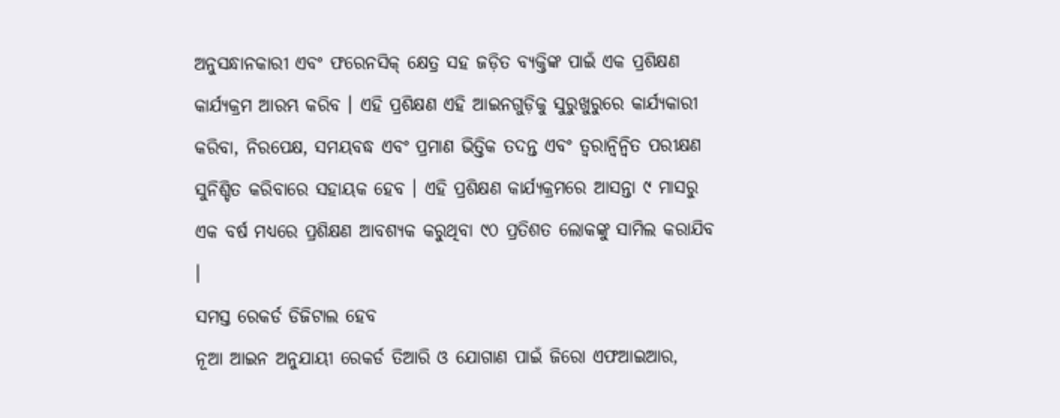ଅନୁସନ୍ଧାନକାରୀ ଏବଂ ଫରେନସିକ୍ କ୍ଷେତ୍ର ସହ ଜଡ଼ିତ ବ୍ୟକ୍ତିଙ୍କ ପାଇଁ ଏକ ପ୍ରଶିକ୍ଷଣ କାର୍ଯ୍ୟକ୍ରମ ଆରମ୍ଭ କରିବ । ଏହି ପ୍ରଶିକ୍ଷଣ ଏହି ଆଇନଗୁଡ଼ିକୁ ସୁରୁଖୁରୁରେ କାର୍ଯ୍ୟକାରୀ କରିବା, ନିରପେକ୍ଷ, ସମୟବଦ୍ଧ ଏବଂ ପ୍ରମାଣ ଭିତ୍ତିକ ତଦନ୍ତ ଏବଂ ତ୍ୱରାନ୍ବିନ୍ୱିତ ପରୀକ୍ଷଣ ସୁନିଶ୍ଚିତ କରିବାରେ ସହାୟକ ହେବ । ଏହି ପ୍ରଶିକ୍ଷଣ କାର୍ଯ୍ୟକ୍ରମରେ ଆସନ୍ତା ୯ ମାସରୁ ଏକ ବର୍ଷ ମଧ୍ୟରେ ପ୍ରଶିକ୍ଷଣ ଆବଶ୍ୟକ କରୁଥିବା ୯୦ ପ୍ରତିଶତ ଲୋକଙ୍କୁ ସାମିଲ କରାଯିବ ।
ସମସ୍ତ ରେକର୍ଡ ଡିଜିଟାଲ ହେବ
ନୂଆ ଆଇନ ଅନୁଯାୟୀ ରେକର୍ଡ ତିଆରି ଓ ଯୋଗାଣ ପାଇଁ ଜିରୋ ଏଫଆଇଆର,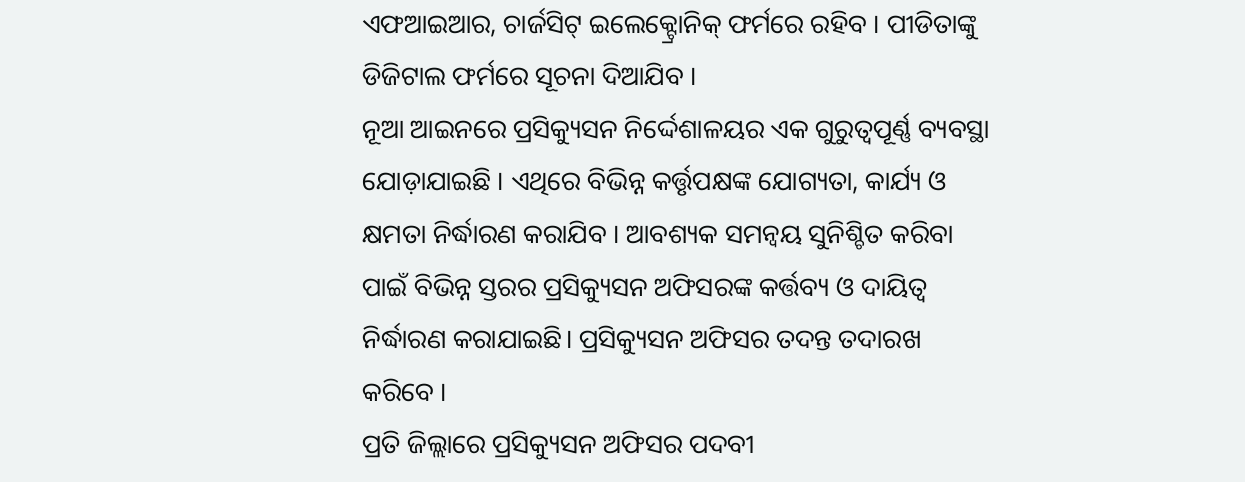ଏଫଆଇଆର, ଚାର୍ଜସିଟ୍ ଇଲେକ୍ଟ୍ରୋନିକ୍ ଫର୍ମରେ ରହିବ । ପୀଡିତାଙ୍କୁ ଡିଜିଟାଲ ଫର୍ମରେ ସୂଚନା ଦିଆଯିବ ।
ନୂଆ ଆଇନରେ ପ୍ରସିକ୍ୟୁସନ ନିର୍ଦ୍ଦେଶାଳୟର ଏକ ଗୁରୁତ୍ୱପୂର୍ଣ୍ଣ ବ୍ୟବସ୍ଥା ଯୋଡ଼ାଯାଇଛି । ଏଥିରେ ବିଭିନ୍ନ କର୍ତ୍ତୃପକ୍ଷଙ୍କ ଯୋଗ୍ୟତା, କାର୍ଯ୍ୟ ଓ କ୍ଷମତା ନିର୍ଦ୍ଧାରଣ କରାଯିବ । ଆବଶ୍ୟକ ସମନ୍ୱୟ ସୁନିଶ୍ଚିତ କରିବା ପାଇଁ ବିଭିନ୍ନ ସ୍ତରର ପ୍ରସିକ୍ୟୁସନ ଅଫିସରଙ୍କ କର୍ତ୍ତବ୍ୟ ଓ ଦାୟିତ୍ୱ ନିର୍ଦ୍ଧାରଣ କରାଯାଇଛି। ପ୍ରସିକ୍ୟୁସନ ଅଫିସର ତଦନ୍ତ ତଦାରଖ କରିବେ ।
ପ୍ରତି ଜିଲ୍ଲାରେ ପ୍ରସିକ୍ୟୁସନ ଅଫିସର ପଦବୀ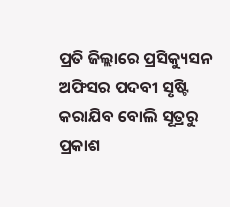ପ୍ରତି ଜିଲ୍ଲାରେ ପ୍ରସିକ୍ୟୁସନ ଅଫିସର ପଦବୀ ସୃଷ୍ଟି କରାଯିବ ବୋଲି ସୂତ୍ରରୁ ପ୍ରକାଶ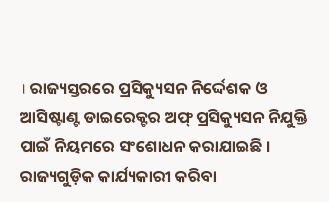। ରାଜ୍ୟସ୍ତରରେ ପ୍ରସିକ୍ୟୁସନ ନିର୍ଦ୍ଦେଶକ ଓ ଆସିଷ୍ଟାଣ୍ଟ ଡାଇରେକ୍ଟର ଅଫ୍ ପ୍ରସିକ୍ୟୁସନ ନିଯୁକ୍ତି ପାଇଁ ନିୟମରେ ସଂଶୋଧନ କରାଯାଇଛି ।
ରାଜ୍ୟଗୁଡ଼ିକ କାର୍ଯ୍ୟକାରୀ କରିବା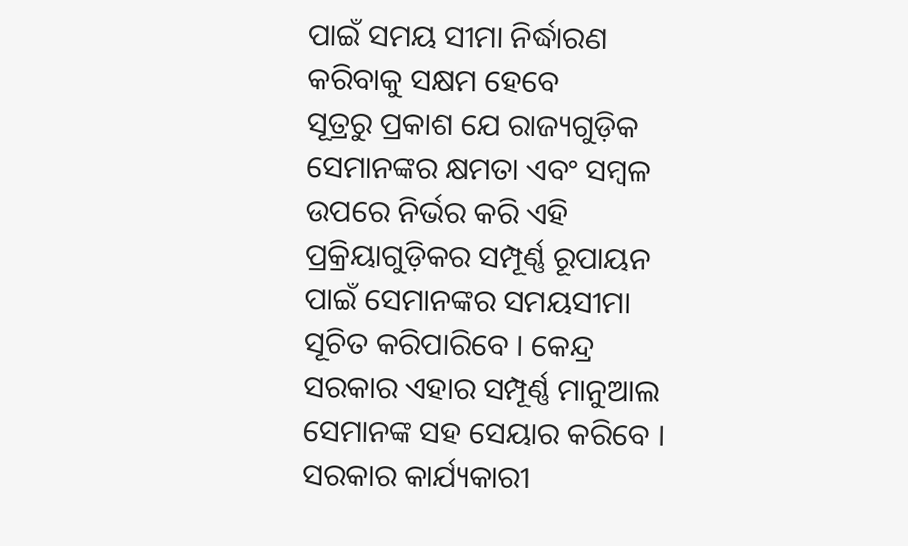ପାଇଁ ସମୟ ସୀମା ନିର୍ଦ୍ଧାରଣ କରିବାକୁ ସକ୍ଷମ ହେବେ
ସୂତ୍ରରୁ ପ୍ରକାଶ ଯେ ରାଜ୍ୟଗୁଡ଼ିକ ସେମାନଙ୍କର କ୍ଷମତା ଏବଂ ସମ୍ବଳ ଉପରେ ନିର୍ଭର କରି ଏହି ପ୍ରକ୍ରିୟାଗୁଡ଼ିକର ସମ୍ପୂର୍ଣ୍ଣ ରୂପାୟନ ପାଇଁ ସେମାନଙ୍କର ସମୟସୀମା ସୂଚିତ କରିପାରିବେ । କେନ୍ଦ୍ର ସରକାର ଏହାର ସମ୍ପୂର୍ଣ୍ଣ ମାନୁଆଲ ସେମାନଙ୍କ ସହ ସେୟାର କରିବେ । ସରକାର କାର୍ଯ୍ୟକାରୀ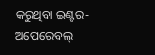କରୁଥିବା ଇଣ୍ଟର-ଅପେରେବଲ୍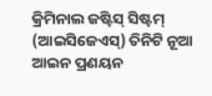କ୍ରିମିନାଲ ଜଷ୍ଟିସ୍ ସିଷ୍ଟମ୍ (ଆଇସିଜେଏସ୍) ତିନିଟି ନୂଆ ଆଇନ ପ୍ରଣୟନ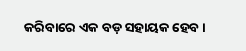କରିବାରେ ଏକ ବଡ଼ ସହାୟକ ହେବ ।